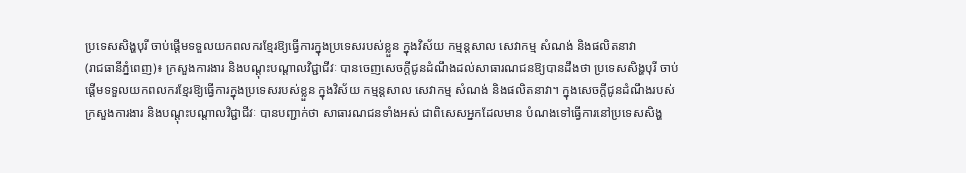ប្រទេសសិង្ហបុរី ចាប់ផ្ដើមទទួលយកពលករខ្មែរឱ្យធ្វើការក្នុងប្រទេសរបស់ខ្លួន ក្នុងវិស័យ កម្មន្តសាល សេវាកម្ម សំណង់ និងផលិតនាវា
(រាជធានីភ្នំពេញ)៖ ក្រសួងការងារ និងបណ្តុះបណ្តាលវិជ្ជាជីវៈ បានចេញសេចក្ដីជូនដំណឹងដល់សាធារណជនឱ្យបានដឹងថា ប្រទេសសិង្ហបុរី ចាប់ផ្ដើមទទួលយកពលករខ្មែរឱ្យធ្វើការក្នុងប្រទេសរបស់ខ្លួន ក្នុងវិស័យ កម្មន្តសាល សេវាកម្ម សំណង់ និងផលិតនាវា។ ក្នុងសេចក្ដីជូនដំណឹងរបស់ ក្រសួងការងារ និងបណ្តុះបណ្តាលវិជ្ជាជីវៈ បានបញ្ជាក់ថា សាធារណជនទាំងអស់ ជាពិសេសអ្នកដែលមាន បំណងទៅធ្វើការនៅប្រទេសសិង្ហ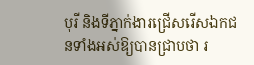បុរី និងទីភ្នាក់ងារជ្រើសរើសឯកជនទាំងអស់ឱ្យបានជ្រាបថា រ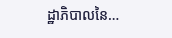ដ្ឋាភិបាលនៃ…